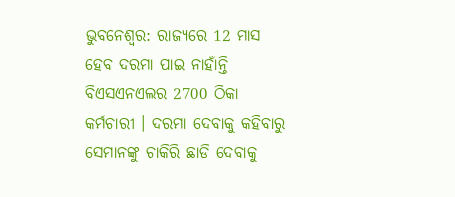ଭୁବନେଶ୍ବର: ରାଜ୍ୟରେ 12 ମାସ ହେବ ଦରମା ପାଇ ନାହାଁନ୍ତି ବିଏସଏନଏଲର 2700 ଠିକା କର୍ମଚାରୀ । ଦରମା ଦେବାକୁ କହିବାରୁ ସେମାନଙ୍କୁ ଚାକିରି ଛାଡି ଦେବାକୁ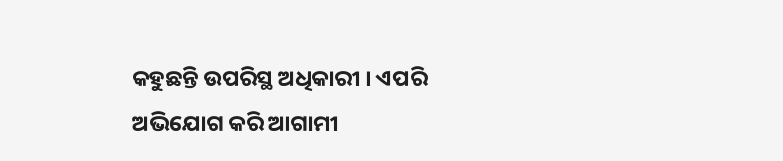କହୁଛନ୍ତି ଉପରିସ୍ଥ ଅଧିକାରୀ । ଏପରି ଅଭିଯୋଗ କରି ଆଗାମୀ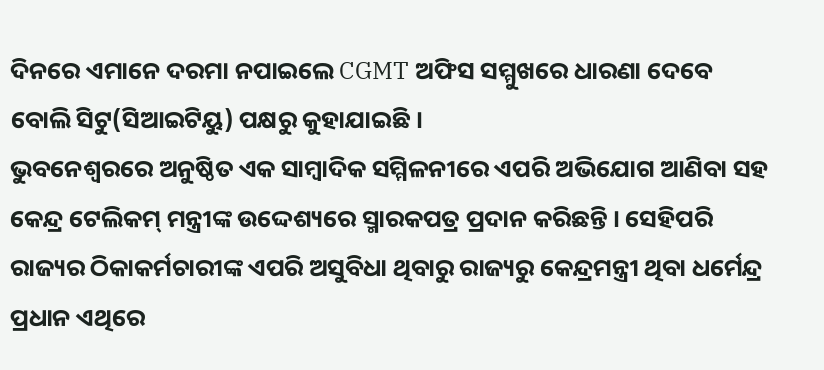ଦିନରେ ଏମାନେ ଦରମା ନପାଇଲେ CGMT ଅଫିସ ସମ୍ମୁଖରେ ଧାରଣା ଦେବେ ବୋଲି ସିଟୁ(ସିଆଇଟିୟୁ) ପକ୍ଷରୁ କୁହାଯାଇଛି ।
ଭୁବନେଶ୍ବରରେ ଅନୁଷ୍ଠିତ ଏକ ସାମ୍ବାଦିକ ସମ୍ମିଳନୀରେ ଏପରି ଅଭିଯୋଗ ଆଣିବା ସହ କେନ୍ଦ୍ର ଟେଲିକମ୍ ମନ୍ତ୍ରୀଙ୍କ ଉଦ୍ଦେଶ୍ୟରେ ସ୍ମାରକପତ୍ର ପ୍ରଦାନ କରିଛନ୍ତି । ସେହିପରି ରାଜ୍ୟର ଠିକାକର୍ମଚାରୀଙ୍କ ଏପରି ଅସୁବିଧା ଥିବାରୁ ରାଜ୍ୟରୁ କେନ୍ଦ୍ରମନ୍ତ୍ରୀ ଥିବା ଧର୍ମେନ୍ଦ୍ର ପ୍ରଧାନ ଏଥିରେ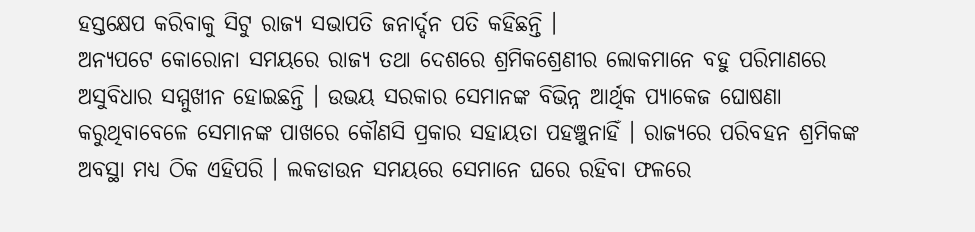ହସ୍ତକ୍ଷେପ କରିବାକୁ ସିଟୁ ରାଜ୍ୟ ସଭାପତି ଜନାର୍ଦ୍ଦନ ପତି କହିଛନ୍ତି ।
ଅନ୍ୟପଟେ କୋରୋନା ସମୟରେ ରାଜ୍ୟ ତଥା ଦେଶରେ ଶ୍ରମିକଶ୍ରେଣୀର ଲୋକମାନେ ବହୁ ପରିମାଣରେ ଅସୁବିଧାର ସମ୍ମୁଖୀନ ହୋଇଛନ୍ତି । ଉଭୟ ସରକାର ସେମାନଙ୍କ ବିଭିନ୍ନ ଆର୍ଥିକ ପ୍ୟାକେଜ ଘୋଷଣା କରୁଥିବାବେଳେ ସେମାନଙ୍କ ପାଖରେ କୌଣସି ପ୍ରକାର ସହାୟତା ପହଞ୍ଚୁନାହିଁ । ରାଜ୍ୟରେ ପରିବହନ ଶ୍ରମିକଙ୍କ ଅବସ୍ଥା ମଧ୍ୟ ଠିକ ଏହିପରି । ଲକଡାଉନ ସମୟରେ ସେମାନେ ଘରେ ରହିବା ଫଳରେ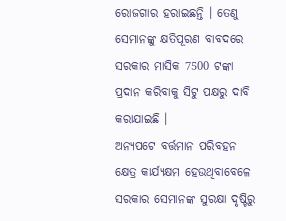ରୋଜଗାର ହରାଇଛନ୍ତି । ତେଣୁ ସେମାନଙ୍କୁ କ୍ଷତିପୂରଣ ବାବଦରେ ସରକାର ମାସିକ 7500 ଟଙ୍କା ପ୍ରଦାନ କରିବାକୁ ସିଟୁ ପକ୍ଷରୁ ଦାବି କରାଯାଇଛି ।
ଅନ୍ୟପଟେ ବର୍ତ୍ତମାନ ପରିବହନ କ୍ଷେତ୍ର କାର୍ଯ୍ୟକ୍ଷମ ହେଉଥିବାବେଳେ ସରକାର ସେମାନଙ୍କ ସୁରକ୍ଷା ଦୃଷ୍ଟିରୁ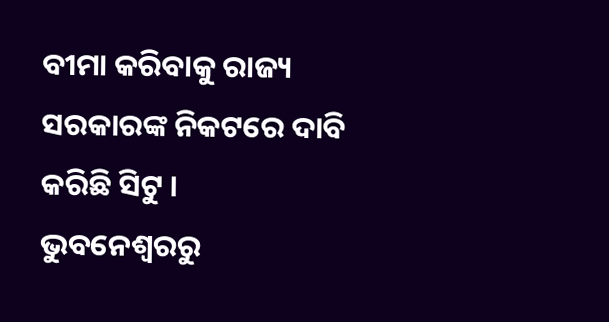ବୀମା କରିବାକୁ ରାଜ୍ୟ ସରକାରଙ୍କ ନିକଟରେ ଦାବି କରିଛି ସିଟୁ ।
ଭୁବନେଶ୍ବରରୁ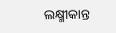ଲକ୍ଷ୍ମୀକାନ୍ତ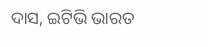ଦାସ, ଇଟିଭି ଭାରତ